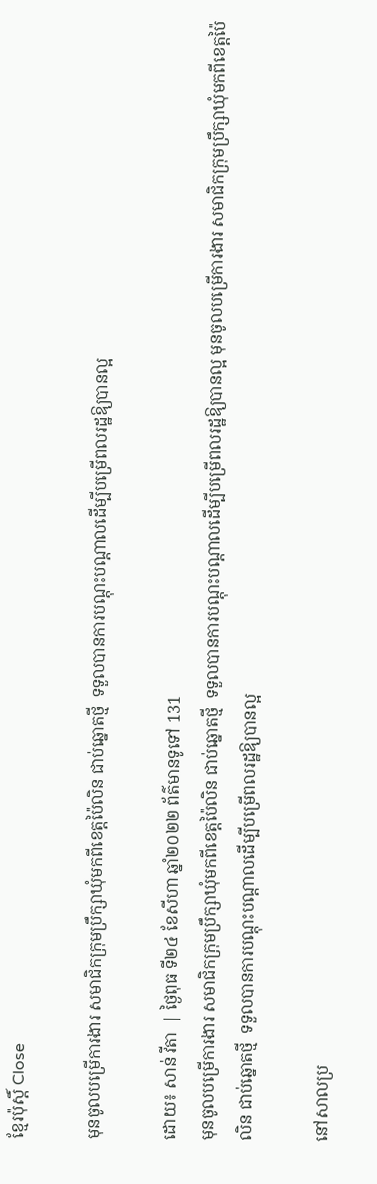ខ្មែរប៉ុស្ដិ៍ Close

មុនចូលបម្រើការងារ សមាជិកក្រុមប្រឹក្សាឃុំមកពីខេត្តប៉ៃលិន ជាប់ឆ្នោតថ្មី  ទទួលបានការបណ្តុះបណ្តាលដើម្បីបម្រើពលរដ្ឋឱ្យបានល្អ

ដោយ៖ សាន់ វីតា  | ថ្ងៃពុធ ទី២៤ ខែសីហា ឆ្នាំ២០២២ ព័ត៌មានទូទៅ 131
មុនចូលបម្រើការងារ សមាជិកក្រុមប្រឹក្សាឃុំមកពីខេត្តប៉ៃលិន ជាប់ឆ្នោតថ្មី  ទទួលបានការបណ្តុះបណ្តាលដើម្បីបម្រើពលរដ្ឋឱ្យបានល្អ មុនចូលបម្រើការងារ សមាជិកក្រុមប្រឹក្សាឃុំមកពីខេត្តប៉ៃលិន ជាប់ឆ្នោតថ្មី  ទទួលបានការបណ្តុះបណ្តាលដើម្បីបម្រើពលរដ្ឋឱ្យបានល្អ

នៅសាលប្រ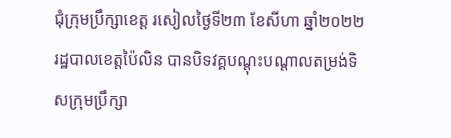ជុំក្រុមប្រឹក្សាខេត្ត រសៀលថ្ងៃទី២៣ ខែសីហា ឆ្នាំ២០២២ រដ្ឋបាលខេត្តប៉ៃលិន បានបិទវគ្គបណ្តុះបណ្តាលតម្រង់ទិសក្រុមប្រឹក្សា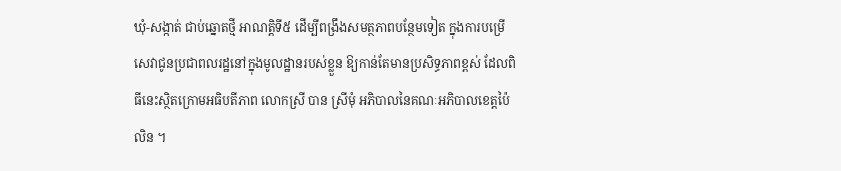ឃុំ-សង្កាត់ ជាប់ឆ្នោតថ្មី អាណត្តិទី៥ ដើម្បីពង្រឹងសមត្ថភាពបន្ថែមទៀត ក្នុងការបម្រើសេវាជូនប្រជាពលរដ្ឋនៅក្នុងមូលដ្ឋានរបស់ខ្លួន ឱ្យកាន់តែមានប្រសិទ្ធភាពខ្ពស់ ដែលពិធីនេះស្ថិតក្រោមអធិបតីភាព លោកស្រី បាន ស្រីមុំ អភិបាលនៃគណៈអភិបាលខេត្តប៉ៃលិន ។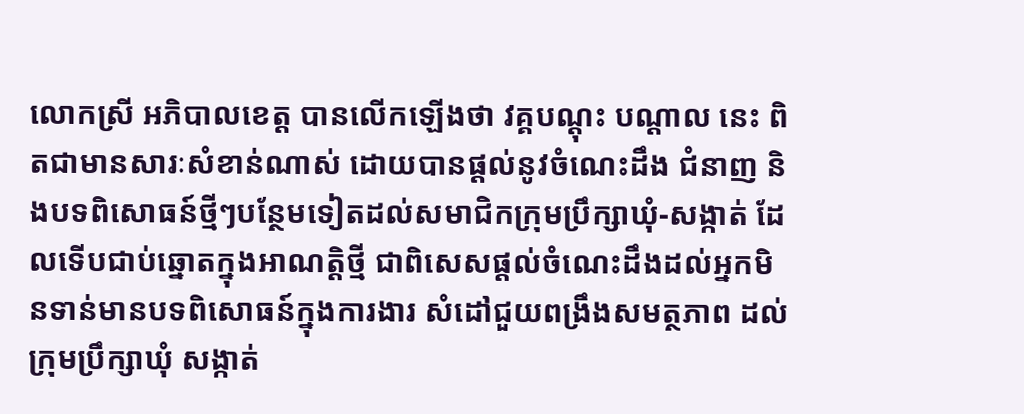លោកស្រី អភិបាលខេត្ត បានលើកឡើងថា វគ្គបណ្តុះ បណ្តាល នេះ ពិតជាមានសារៈសំខាន់ណាស់ ដោយបានផ្ដល់នូវចំណេះដឹង ជំនាញ និងបទពិសោធន៍ថ្មីៗបន្ថែមទៀតដល់សមាជិកក្រុមប្រឹក្សាឃុំ-សង្កាត់ ដែលទើបជាប់ឆ្នោតក្នុងអាណត្តិថ្មី ជាពិសេសផ្តល់ចំណេះដឹងដល់អ្នកមិនទាន់មានបទពិសោធន៍ក្នុងការងារ សំដៅជួយពង្រឹងសមត្ថភាព ដល់ក្រុមប្រឹក្សាឃុំ សង្កាត់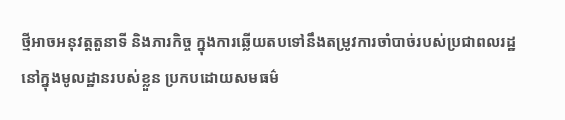ថ្មីអាចអនុវត្តតួនាទី និងភារកិច្ច ក្នុងការឆ្លើយតបទៅនឹងតម្រូវការចាំបាច់របស់ប្រជាពលរដ្ឋ នៅក្នុងមូលដ្ឋានរបស់ខ្លួន ប្រកបដោយសមធម៌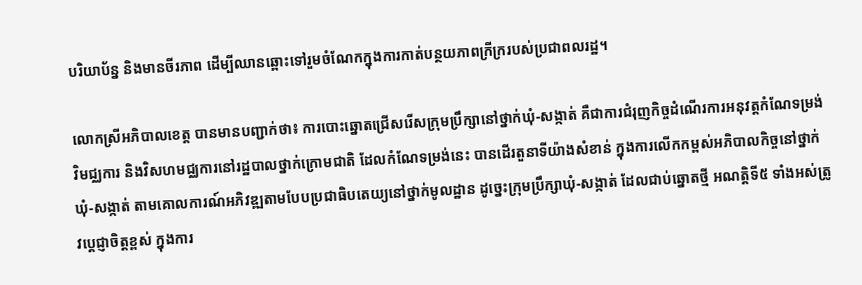បរិយាប័ន្ន និងមានចីរភាព ដើម្បីឈានឆ្ពោះទៅរួមចំណែកក្នុងការកាត់បន្ថយភាពក្រីក្ររបស់ប្រជាពលរដ្ឋ។

លោកស្រីអភិបាលខេត្ត បានមានបញ្ជាក់ថា៖ ការបោះឆ្នោតជ្រើសរើសក្រុមប្រឹក្សានៅថ្នាក់ឃុំ-សង្កាត់ គឺជាការជំរុញកិច្ចដំណើរការអនុវត្តកំណែទម្រង់ វិមជ្ឈការ និងវិសហមជ្ឈការនៅរដ្ឋបាលថ្នាក់ក្រោមជាតិ ដែលកំណែទម្រង់នេះ បានដើរតួនាទីយ៉ាងសំខាន់ ក្នុងការលើកកម្ពស់អភិបាលកិច្ចនៅថ្នាក់ឃុំ-សង្កាត់ តាមគោលការណ៍អភិវឌ្ឍតាមបែបប្រជាធិបតេយ្យនៅថ្នាក់មូលដ្ឋាន ដូច្នេះក្រុមប្រឹក្សាឃុំ-សង្កាត់ ដែលជាប់ឆ្នោតថ្មី អណត្តិទី៥ ទាំងអស់ត្រូវប្តេជ្ញាចិត្តខ្ពស់ ក្នុងការ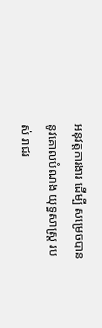អនុវត្តការងារ ដើម្បី សម្រេចបាន នូវគោលបំណង យុទ្ធសាស្ត្រ របស់ រាជរ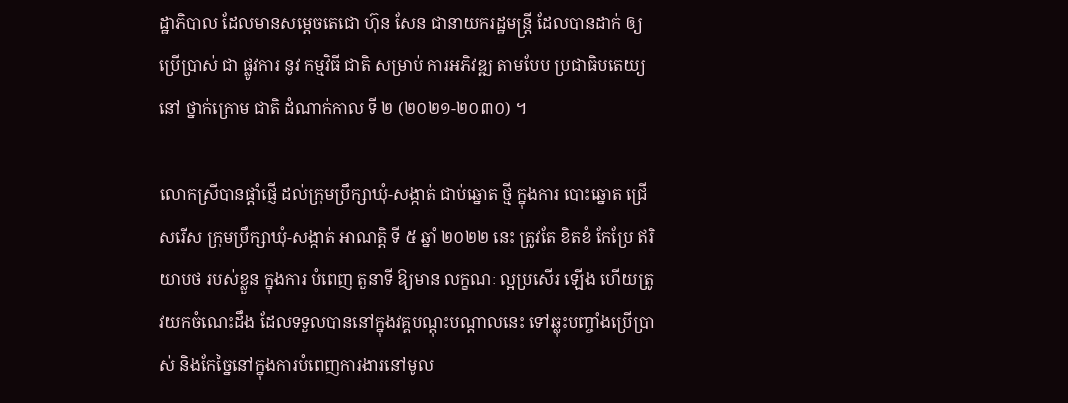ដ្ឋាភិបាល ដែលមានសម្តេចតេជោ ហ៊ុន សែន ជានាយករដ្ឋមន្ត្រី ដែលបានដាក់ ឲ្យ ប្រើប្រាស់ ជា ផ្លូវការ នូវ កម្មវិធី ជាតិ សម្រាប់ ការអភិវឌ្ឍ តាមបែប ប្រជាធិបតេយ្យ នៅ ថ្នាក់ក្រោម ជាតិ ដំណាក់កាល ទី ២ (២០២១-២០៣០) ។

លោកស្រីបានផ្តាំផ្ញើ ដល់ក្រុមប្រឹក្សាឃុំ-សង្កាត់ ជាប់ឆ្នោត ថ្មី ក្នុងការ បោះឆ្នោត ជ្រើសរើស ក្រុមប្រឹក្សាឃុំ-សង្កាត់ អាណត្តិ ទី ៥ ឆ្នាំ ២០២២ នេះ ត្រូវតែ ខិតខំ កែប្រែ ឥរិយាបថ របស់ខ្លួន ក្នុងការ បំពេញ តួនាទី ឱ្យមាន លក្ខណៈ ល្អប្រសើរ ឡើង ហើយត្រូវយកចំណេះដឹង ដែលទទួលបាននៅក្នុងវគ្គបណ្តុះបណ្តាលនេះ ទៅឆ្លុះបញ្ចាំងប្រើប្រាស់ និងកែច្នៃនៅក្នុងការបំពេញការងារនៅមូល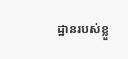ដ្ឋានរបស់ខ្លួ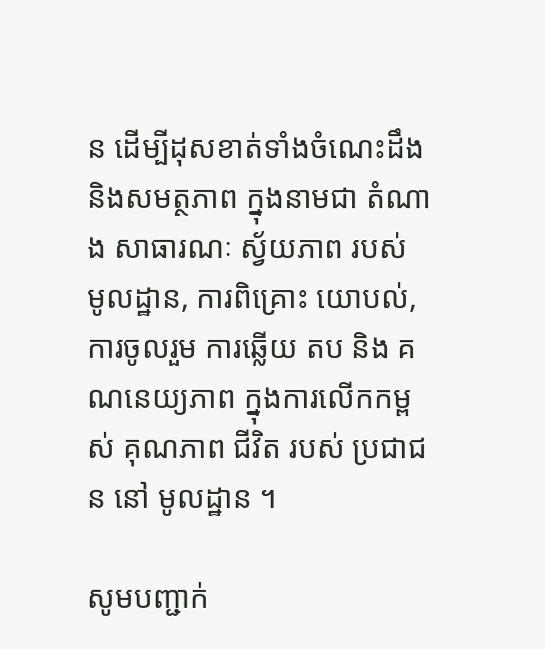ន ដើម្បីដុសខាត់ទាំងចំណេះដឹង និងសមត្ថភាព ក្នុងនាមជា តំណាង សាធារណៈ ស្វ័យភាព របស់ មូលដ្ឋាន, ការពិគ្រោះ យោបល់, ការចូលរួម ការឆ្លើយ តប និង គណនេយ្យភាព ក្នុងការលើកកម្ពស់ គុណភាព ជីវិត របស់ ប្រជាជន នៅ មូលដ្ឋាន ។

សូមបញ្ជាក់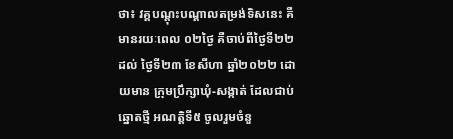ថា៖ វគ្គបណ្តុះបណ្តាលតម្រង់ទិសនេះ គឺមានរយៈពេល ០២ថ្ងៃ គឺចាប់ពីថ្ងៃទី២២ ដល់ ថ្ងៃទី២៣ ខែសីហា ឆ្នាំ២០២២ ដោយមាន ក្រុមប្រឹក្សាឃុំ-សង្កាត់ ដែលជាប់ឆ្នោតថ្មី អណត្តិទី៥ ចូលរួមចំនួ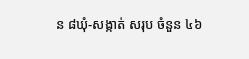ន ៨ឃុំ-សង្កាត់ សរុប ចំនួន ៤៦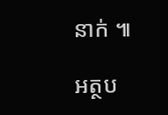នាក់ ៕

អត្ថប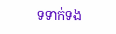ទទាក់ទង